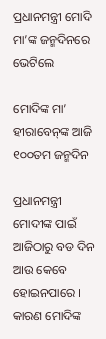ପ୍ରଧାନମନ୍ତ୍ରୀ ମୋଦି ମା’ଙ୍କ ଜନ୍ମଦିନରେ ଭେଟିଲେ

ମୋଦିଙ୍କ ମା’ ହୀରାବେନ୍‌ଙ୍କ ଆଜି ୧୦୦ତମ ଜନ୍ମଦିନ

ପ୍ରଧାନମନ୍ତ୍ରୀ ମୋଦୀଙ୍କ ପାଇଁ ଆଜିଠାରୁ ବଡ ଦିନ ଆଉ କେବେ ହୋଇନପାରେ । କାରଣ ମୋଦିଙ୍କ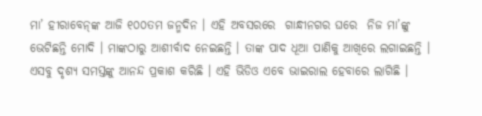ମା’ ହୀରାବେନ୍‌ଙ୍କ ଆଜି ୧୦୦ତମ ଜନ୍ମଦିନ । ଏହି ଅବସରରେ  ଗାନ୍ଧୀନଗର ଘରେ  ନିଜ ମା’ଙ୍କୁ ଭେଟିଛନ୍ତି ମୋଦି । ମାଙ୍କଠାରୁ ଆଶୀର୍ବାଦ ନେଇଛନ୍ତି । ତାଙ୍କ ପାଦ ଧୂଆ ପାଣିକୁ ଆଖିରେ ଲଗାଇଛନ୍ତି । ଏସବୁ ଦୃଶ୍ୟ ସମସ୍ତଙ୍କୁ ଆନନ୍ଦ ପ୍ରକାଶ କରିଛି । ଏହି ଭିଡିଓ ଏବେ ଭାଇରାଲ ହେବାରେ ଲାଗିଛି ।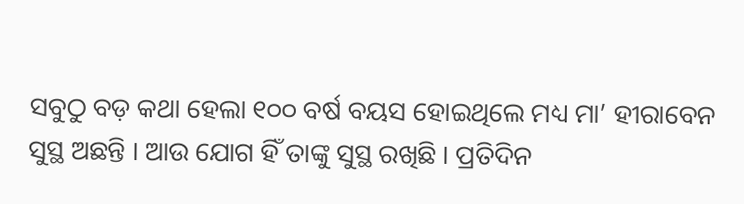ସବୁଠୁ ବଡ଼ କଥା ହେଲା ୧୦୦ ବର୍ଷ ବୟସ ହୋଇଥିଲେ ମଧ୍ୟ ମା’ ହୀରାବେନ ସୁସ୍ଥ ଅଛନ୍ତି । ଆଉ ଯୋଗ ହିଁ ତାଙ୍କୁ ସୁସ୍ଥ ରଖିଛି । ପ୍ରତିଦିନ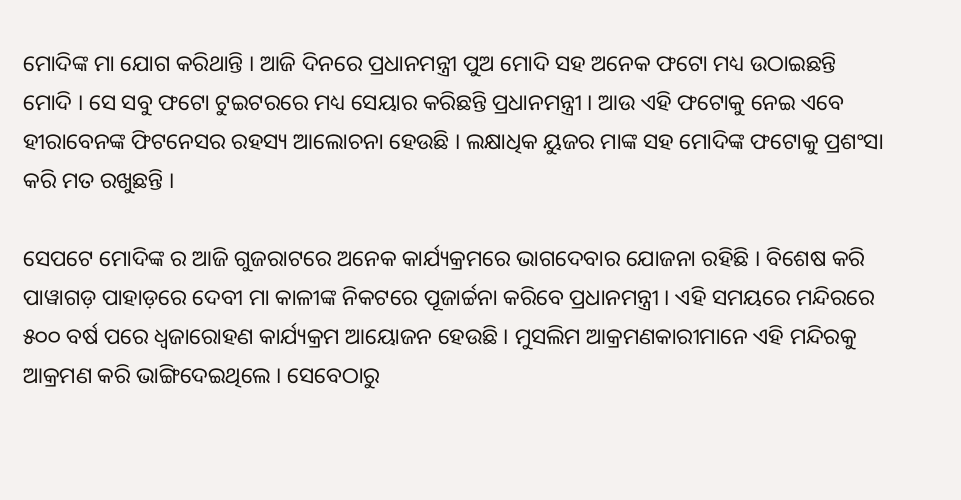ମୋଦିଙ୍କ ମା ଯୋଗ କରିଥାନ୍ତି । ଆଜି ଦିନରେ ପ୍ରଧାନମନ୍ତ୍ରୀ ପୁଅ ମୋଦି ସହ ଅନେକ ଫଟୋ ମଧ୍ୟ ଉଠାଇଛନ୍ତି ମୋଦି । ସେ ସବୁ ଫଟୋ ଟୁଇଟରରେ ମଧ୍ୟ ସେୟାର କରିଛନ୍ତି ପ୍ରଧାନମନ୍ତ୍ରୀ । ଆଉ ଏହି ଫଟୋକୁ ନେଇ ଏବେ ହୀରାବେନଙ୍କ ଫିଟନେସର ରହସ୍ୟ ଆଲୋଚନା ହେଉଛି । ଲକ୍ଷାଧିକ ୟୁଜର ମାଙ୍କ ସହ ମୋଦିଙ୍କ ଫଟୋକୁ ପ୍ରଶଂସା କରି ମତ ରଖୁଛନ୍ତି ।

ସେପଟେ ମୋଦିଙ୍କ ର ଆଜି ଗୁଜରାଟରେ ଅନେକ କାର୍ଯ୍ୟକ୍ରମରେ ଭାଗଦେବାର ଯୋଜନା ରହିଛି । ବିଶେଷ କରି  ପାୱାଗଡ଼ ପାହାଡ଼ରେ ଦେବୀ ମା କାଳୀଙ୍କ ନିକଟରେ ପୂଜାର୍ଚ୍ଚନା କରିବେ ପ୍ରଧାନମନ୍ତ୍ରୀ । ଏହି ସମୟରେ ମନ୍ଦିରରେ ୫୦୦ ବର୍ଷ ପରେ ଧ୍ୱଜାରୋହଣ କାର୍ଯ୍ୟକ୍ରମ ଆୟୋଜନ ହେଉଛି । ମୁସଲିମ ଆକ୍ରମଣକାରୀମାନେ ଏହି ମନ୍ଦିରକୁ ଆକ୍ରମଣ କରି ଭାଙ୍ଗିଦେଇଥିଲେ । ସେବେଠାରୁ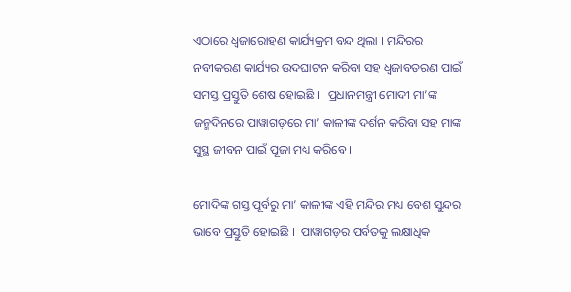ଏଠାରେ ଧ୍ବଜାରୋହଣ କାର୍ଯ୍ୟକ୍ରମ ବନ୍ଦ ଥିଲା । ମନ୍ଦିରର ନବୀକରଣ କାର୍ଯ୍ୟର ଉଦଘାଟନ କରିବା ସହ ଧ୍ବଜାବତରଣ ପାଇଁ ସମସ୍ତ ପ୍ରସ୍ତୁତି ଶେଷ ହୋଇଛି ।  ପ୍ରଧାନମନ୍ତ୍ରୀ ମୋଦୀ ମା’ଙ୍କ ଜନ୍ମଦିନରେ ପାୱାଗଡ଼ରେ ମା’ କାଳୀଙ୍କ ଦର୍ଶନ କରିବା ସହ ମାଙ୍କ ସୁସ୍ଥ ଜୀବନ ପାଇଁ ପୂଜା ମଧ୍ୟ କରିବେ ।

ମୋଦିଙ୍କ ଗସ୍ତ ପୂର୍ବରୁ ମା’ କାଳୀଙ୍କ ଏହି ମନ୍ଦିର ମଧ୍ୟ ବେଶ ସୁନ୍ଦର ଭାବେ ପ୍ରସ୍ତୁତି ହୋଇଛି ।  ପାୱାଗଡ଼ର ପର୍ବତକୁ ଲକ୍ଷାଧିକ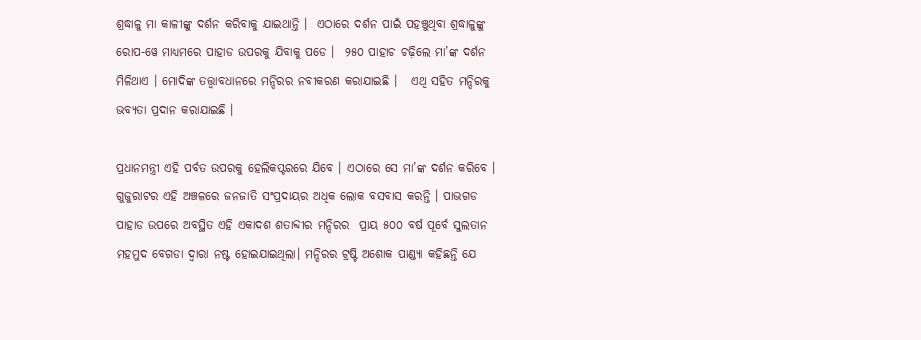ଶ୍ରଦ୍ଧାଳୁ ମା କାଳୀଙ୍କୁ ଦର୍ଶନ କରିବାକୁ ଯାଇଥାନ୍ତି ।  ଏଠାରେ ଦର୍ଶନ ପାଇଁ ପହଞ୍ଚୁଥିବା ଶ୍ରଦ୍ଧାଳୁଙ୍କୁ ରୋପ-ୱେ ମାଧ୍ୟମରେ ପାହାଡ ଉପରକୁ ଯିବାକୁ ପଡେ ।  ୨୫୦ ପାହାଚ ଚଢ଼ିଲେ ମା’ଙ୍କ ଦର୍ଶନ ମିଳିଥାଏ । ମୋଦିଙ୍କ ତତ୍ତ୍ବାବଧାନରେ ମନ୍ଦିରର ନବୀକରଣ କରାଯାଇଛି ।   ଏଥି ସହିତ ମନ୍ଦିରକୁ ଭବ୍ୟତା ପ୍ରଦାନ କରାଯାଇଛି ।

ପ୍ରଧାନମନ୍ତ୍ରୀ ଏହି ପର୍ବତ ଉପରକୁ ହେଲିକପ୍ଟରରେ ଯିବେ । ଏଠାରେ ସେ ମା’ଙ୍କ ଦର୍ଶନ କରିବେ । ଗୁଜୁରାଟର ଏହି ଅଞ୍ଚଳରେ ଜନଜାତି ସଂପ୍ରଦାୟର ଅଧିକ ଲୋକ ବସବାସ କରନ୍ତି । ପାଭଗଡ ପାହାଡ ଉପରେ ଅବସ୍ଥିତ ଏହି ଏକାଦଶ ଶତାବ୍ଦୀର ମନ୍ଦିରର  ପ୍ରାୟ ୫୦୦ ବର୍ଷ ପୂର୍ବେ ସୁଲତାନ ମହମୁଦ ବେଗଡା ଦ୍ୱାରା ନଷ୍ଟ ହୋଇଯାଇଥିଲା। ମନ୍ଦିରର ଟ୍ରଷ୍ଟି ଅଶୋକ ପାଣ୍ଡ୍ୟା କହିଛନ୍ତି ଯେ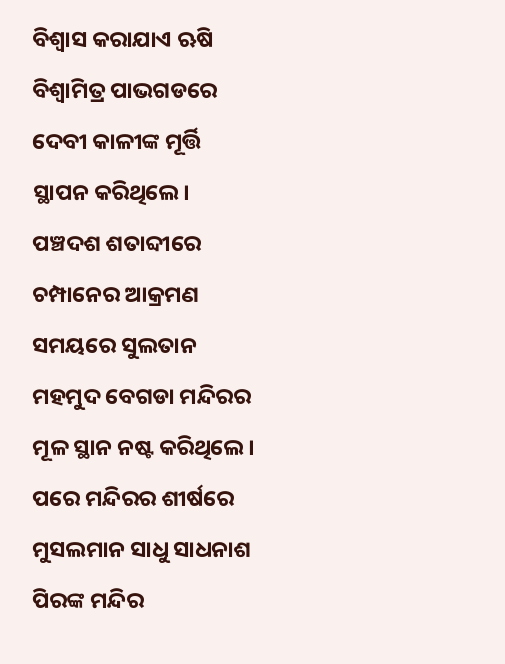ବିଶ୍ୱାସ କରାଯାଏ ଋଷି ବିଶ୍ୱାମିତ୍ର ପାଭଗଡରେ ଦେବୀ କାଳୀଙ୍କ ମୂର୍ତ୍ତି ସ୍ଥାପନ କରିଥିଲେ। ପଞ୍ଚଦଶ ଶତାବ୍ଦୀରେ ଚମ୍ପାନେର ଆକ୍ରମଣ ସମୟରେ ସୁଲତାନ ମହମୁଦ ବେଗଡା ମନ୍ଦିରର ମୂଳ ସ୍ଥାନ ନଷ୍ଟ କରିଥିଲେ।  ପରେ ମନ୍ଦିରର ଶୀର୍ଷରେ ମୁସଲମାନ ସାଧୁ ସାଧନାଶ ପିରଙ୍କ ମନ୍ଦିର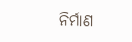ନିର୍ମାଣ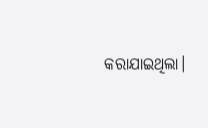କରାଯାଇଥିଲା।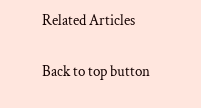Related Articles

Back to top button